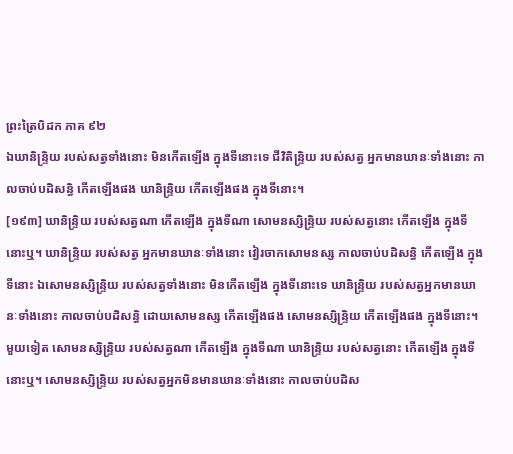ព្រះត្រៃបិដក ភាគ ៩២
ឯឃានិន្ទ្រិយ របស់សត្វទាំងនោះ មិនកើតឡើង ក្នុងទីនោះទេ ជីវិតិន្ទ្រិយ របស់សត្វ អ្នកមានឃានៈទាំងនោះ កាលចាប់បដិសន្ធិ កើតឡើងផង ឃានិន្ទ្រិយ កើតឡើងផង ក្នុងទីនោះ។
[១៩៣] ឃានិន្ទ្រិយ របស់សត្វណា កើតឡើង ក្នុងទីណា សោមនស្សិន្ទ្រិយ របស់សត្វនោះ កើតឡើង ក្នុងទីនោះឬ។ ឃានិន្ទ្រិយ របស់សត្វ អ្នកមានឃានៈទាំងនោះ វៀរចាកសោមនស្ស កាលចាប់បដិសន្ធិ កើតឡើង ក្នុងទីនោះ ឯសោមនស្សិន្ទ្រិយ របស់សត្វទាំងនោះ មិនកើតឡើង ក្នុងទីនោះទេ ឃានិន្ទ្រិយ របស់សត្វអ្នកមានឃានៈទាំងនោះ កាលចាប់បដិសន្ធិ ដោយសោមនស្ស កើតឡើងផង សោមនស្សិន្ទ្រិយ កើតឡើងផង ក្នុងទីនោះ។ មួយទៀត សោមនស្សិន្ទ្រិយ របស់សត្វណា កើតឡើង ក្នុងទីណា ឃានិន្ទ្រិយ របស់សត្វនោះ កើតឡើង ក្នុងទីនោះឬ។ សោមនស្សិន្ទ្រិយ របស់សត្វអ្នកមិនមានឃានៈទាំងនោះ កាលចាប់បដិស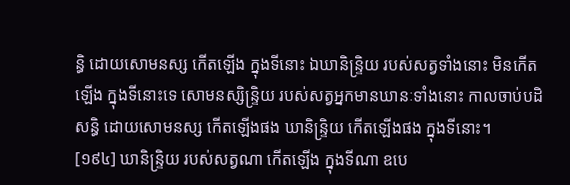ន្ធិ ដោយសោមនស្ស កើតឡើង ក្នុងទីនោះ ឯឃានិន្ទ្រិយ របស់សត្វទាំងនោះ មិនកើតឡើង ក្នុងទីនោះទេ សោមនស្សិន្ទ្រិយ របស់សត្វអ្នកមានឃានៈទាំងនោះ កាលចាប់បដិសន្ធិ ដោយសោមនស្ស កើតឡើងផង ឃានិន្ទ្រិយ កើតឡើងផង ក្នុងទីនោះ។
[១៩៤] ឃានិន្ទ្រិយ របស់សត្វណា កើតឡើង ក្នុងទីណា ឧបេ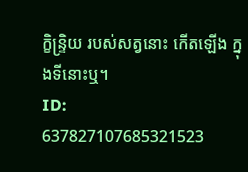ក្ខិន្ទ្រិយ របស់សត្វនោះ កើតឡើង ក្នុងទីនោះឬ។
ID: 637827107685321523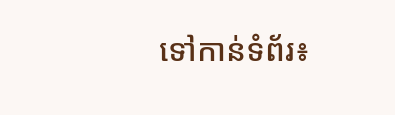ទៅកាន់ទំព័រ៖